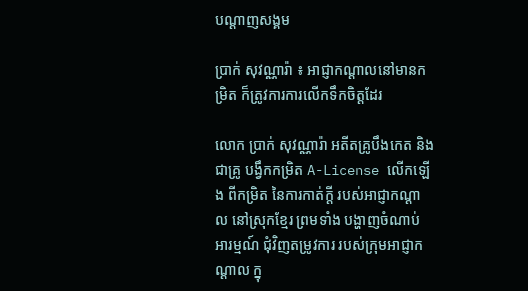បណ្តាញសង្គម

ប្រាក់ សុវណ្ណារ៉ា ៖ អាជ្ញាកណ្ដាលនៅមានកម្រិត ក៏ត្រូវការការលើកទឹកចិត្តដែរ

លោក ប្រាក់ សុវណ្ណារ៉ា អតីតគ្រូបឹងកេត និងជាគ្រូ បង្វឹកកម្រិត A-License លើកឡើង ពីកម្រិត នៃការកាត់ក្ដី របស់អាជ្ញាកណ្ដាល នៅស្រុកខ្មែរ ព្រមទាំង បង្ហាញចំណាប់ អារម្មណ៍ ជុំវិញតម្រូវការ របស់ក្រុមអាជ្ញាកណ្ដាល ក្នុ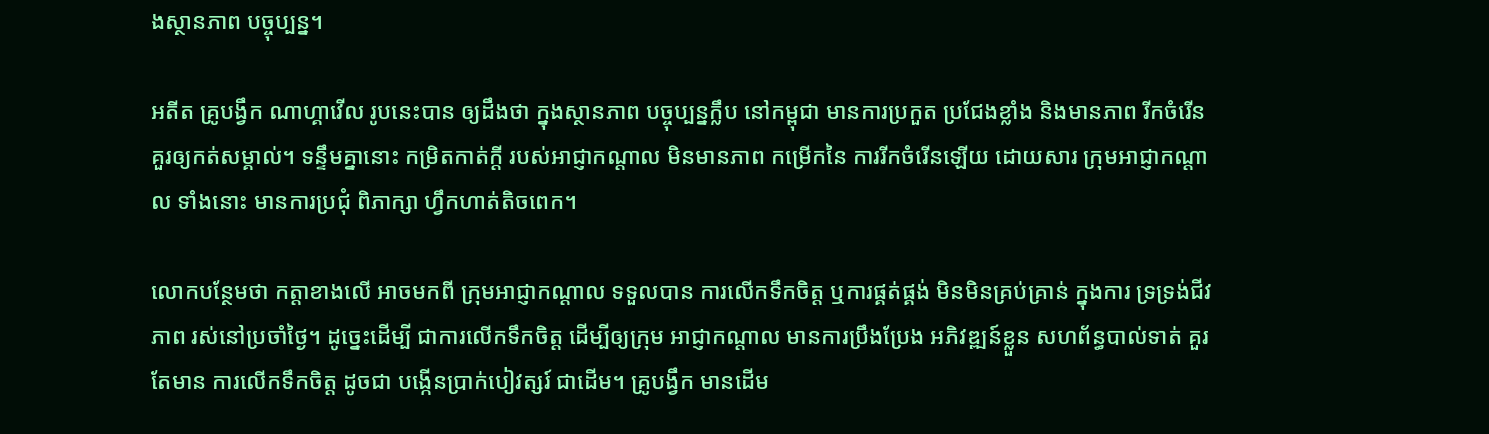ងស្ថានភាព បច្ចុប្បន្ន។

អតីត គ្រូបង្វឹក ណាហ្គាវើល រូបនេះបាន ឲ្យដឹងថា ក្នុងស្ថានភាព បច្ចុប្បន្នក្លឹប នៅកម្ពុជា មានការប្រកួត ប្រជែងខ្លាំង និងមានភាព រីកចំរើន គួរឲ្យកត់សម្គាល់។ ទន្ទឹមគ្នានោះ កម្រិតកាត់ក្ដី របស់អាជ្ញាកណ្ដាល មិនមានភាព កម្រើកនៃ ការរីកចំរើនឡើយ ដោយសារ ក្រុមអាជ្ញាកណ្ដាល ទាំងនោះ មានការប្រជុំ ពិភាក្សា ហ្វឹកហាត់តិចពេក។

លោកបន្ថែមថា កត្តាខាងលើ អាចមកពី ក្រុមអាជ្ញាកណ្ដាល ទទួលបាន ការលើកទឹកចិត្ត ឬការផ្គត់ផ្គង់ មិនមិនគ្រប់គ្រាន់ ក្នុងការ ទ្រទ្រង់ជីវភាព រស់នៅប្រចាំថ្ងៃ។ ដូច្នេះដើម្បី ជាការលើកទឹកចិត្ត ដើម្បីឲ្យក្រុម អាជ្ញាកណ្ដាល មានការប្រឹងប្រែង អភិវឌ្ឍន៍ខ្លួន សហព័ន្ធបាល់ទាត់ គួរតែមាន ការលើកទឹកចិត្ត ដូចជា បង្កើនប្រាក់បៀវត្សរ៍ ជាដើម។ គ្រូបង្វឹក មានដើម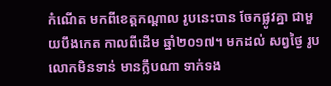កំណើត មកពីខេត្តកណ្ដាល រូបនេះបាន ចែកផ្លូវគ្នា ជាមួយបឹងកេត កាលពីដើម ឆ្នាំ២០១៧។ មកដល់ សព្វថ្ងៃ រូបលោកមិនទាន់ មានក្លឹបណា ទាក់ទង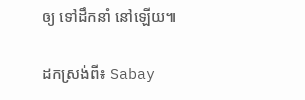ឲ្យ ទៅដឹកនាំ នៅឡើយ៕

ដកស្រង់ពី៖ Sabay